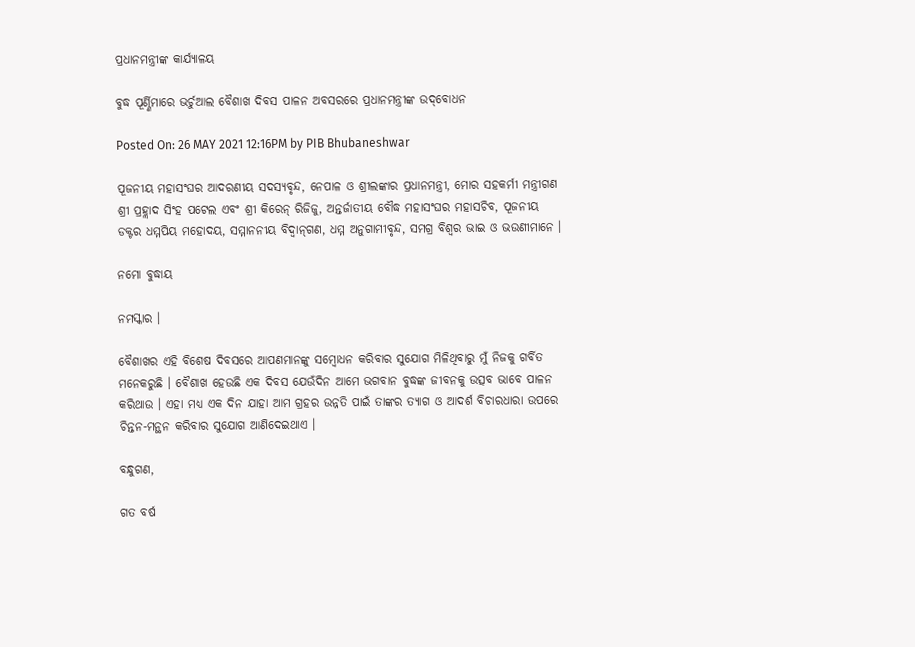ପ୍ରଧାନମନ୍ତ୍ରୀଙ୍କ କାର୍ଯ୍ୟାଳୟ

ବୁଦ୍ଧ ପୂର୍ଣ୍ଣିମାରେ ଭର୍ଚୁଆଲ ବୈଶାଖ ଦିବସ ପାଳନ ଅବସରରେ ପ୍ରଧାନମନ୍ତ୍ରୀଙ୍କ ଉଦ୍‌ବୋଧନ

Posted On: 26 MAY 2021 12:16PM by PIB Bhubaneshwar

ପୂଜନୀୟ ମହାସଂଘର ଆଦରଣୀୟ ସଦସ୍ୟବୃନ୍ଦ, ନେପାଳ ଓ ଶ୍ରୀଲଙ୍କାର ପ୍ରଧାନମନ୍ତ୍ରୀ, ମୋର ସହକର୍ମୀ ମନ୍ତ୍ରୀଗଣ ଶ୍ରୀ ପ୍ରହ୍ଲାଦ ସିଂହ ପଟେଲ ଏବଂ ଶ୍ରୀ କିରେନ୍ ରିଜିଜୁ, ଅନ୍ତର୍ଜାତୀୟ ବୌଦ୍ଧ ମହାସଂଘର ମହାସଚିବ, ପୂଜନୀୟ ଡକ୍ଟର ଧମ୍ମପିୟ ମହୋଦୟ, ସମ୍ମାନନୀୟ ବିଦ୍ୱାନ୍‌ଗଣ, ଧମ୍ମ ଅନୁଗାମୀବୃନ୍ଦ, ସମଗ୍ର ବିଶ୍ୱର ଭାଇ ଓ ଭଉଣୀମାନେ ।

ନମୋ ବୁଦ୍ଧାୟ

ନମସ୍କାର ।

ବୈଶାଖର ଏହି ବିଶେଷ ଦିବସରେ ଆପଣମାନଙ୍କୁ ସମ୍ବୋଧନ କରିବାର ସୁଯୋଗ ମିଳିଥିବାରୁ ମୁଁ ନିଜକୁ ଗର୍ବିତ ମନେକରୁଛି । ବୈଶାଖ ହେଉଛି ଏକ ଦିବସ ଯେଉଁଦିନ ଆମେ ଭଗବାନ ବୁଦ୍ଧଙ୍କ ଜୀବନକୁ ଉତ୍ସବ ଭାବେ ପାଳନ କରିଥାଉ । ଏହା ମଧ୍ୟ ଏକ ଦିନ ଯାହା ଆମ ଗ୍ରହର ଉନ୍ନତି ପାଇଁ ତାଙ୍କର ତ୍ୟାଗ ଓ ଆଦର୍ଶ ବିଚାରଧାରା ଉପରେ ଚିନ୍ତନ-ମନ୍ଥନ କରିବାର ସୁଯୋଗ ଆଣିଦେଇଥାଏ ।

ବନ୍ଧୁଗଣ,

ଗତ ବର୍ଷ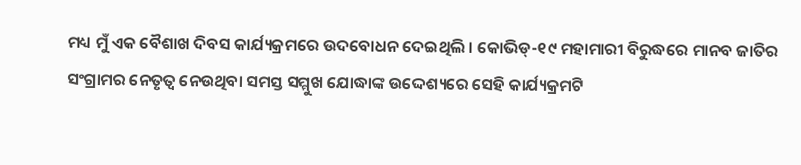ମଧ୍ୟ ମୁଁ ଏକ ବୈଶାଖ ଦିବସ କାର୍ଯ୍ୟକ୍ରମରେ ଉଦବୋଧନ ଦେଇଥିଲି । କୋଭିଡ୍‌-୧୯ ମହାମାରୀ ବିରୁଦ୍ଧରେ ମାନବ ଜାତିର ସଂଗ୍ରାମର ନେତୃତ୍ୱ ନେଉଥିବା ସମସ୍ତ ସମ୍ମୁଖ ଯୋଦ୍ଧାଙ୍କ ଉଦ୍ଦେଶ୍ୟରେ ସେହି କାର୍ଯ୍ୟକ୍ରମଟି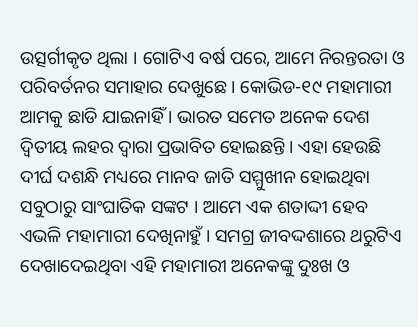ଉତ୍ସର୍ଗୀକୃତ ଥିଲା । ଗୋଟିଏ ବର୍ଷ ପରେ, ଆମେ ନିରନ୍ତରତା ଓ ପରିବର୍ତନର ସମାହାର ଦେଖୁଛେ । କୋଭିଡ-୧୯ ମହାମାରୀ ଆମକୁ ଛାଡି ଯାଇନାହିଁ । ଭାରତ ସମେତ ଅନେକ ଦେଶ ଦ୍ୱିତୀୟ ଲହର ଦ୍ୱାରା ପ୍ରଭାବିତ ହୋଇଛନ୍ତି । ଏହା ହେଉଛି ଦୀର୍ଘ ଦଶନ୍ଧି ମଧ୍ୟରେ ମାନବ ଜାତି ସମ୍ମୁଖୀନ ହୋଇଥିବା ସବୁଠାରୁ ସାଂଘାତିକ ସଙ୍କଟ । ଆମେ ଏକ ଶତାଦ୍ଦୀ ହେବ ଏଭଳି ମହାମାରୀ ଦେଖିନାହୁଁ । ସମଗ୍ର ଜୀବଦ୍ଦଶାରେ ଥରୁଟିଏ ଦେଖାଦେଇଥିବା ଏହି ମହାମାରୀ ଅନେକଙ୍କୁ ଦୁଃଖ ଓ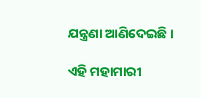ଯନ୍ତ୍ରଣା ଆଣିଦେଇଛି ।

ଏହି ମହାମାରୀ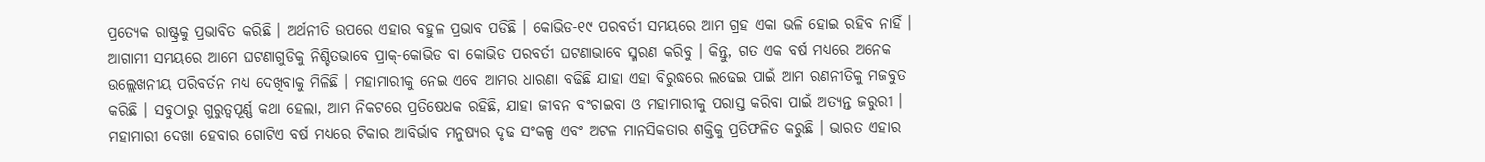ପ୍ରତ୍ୟେକ ରାଷ୍ଟ୍ରକୁ ପ୍ରଭାବିତ କରିଛି । ଅର୍ଥନୀତି ଉପରେ ଏହାର ବହୁଳ ପ୍ରଭାବ ପଡିଛି । କୋଭିଡ-୧୯ ପରବର୍ତୀ ସମୟରେ ଆମ ଗ୍ରହ ଏକା ଭଳି ହୋଇ ରହିବ ନାହିଁ । ଆଗାମୀ ସମୟରେ ଆମେ ଘଟଣାଗୁଡିକୁ ନିଶ୍ଚିତଭାବେ ପ୍ରାକ୍‌-କୋଭିଡ ବା କୋଭିଡ ପରବର୍ତୀ ଘଟଣାଭାବେ ସ୍ମରଣ କରିବୁ । କିନ୍ତୁ, ଗତ ଏକ ବର୍ଷ ମଧ୍ୟରେ ଅନେକ ଉଲ୍ଲେଖନୀୟ ପରିବର୍ତନ ମଧ୍ୟ ଦେଖିବାକୁ ମିଳିଛି । ମହାମାରୀକୁ ନେଇ ଏବେ ଆମର ଧାରଣା ବଢିଛି ଯାହା ଏହା ବିରୁଦ୍ଧରେ ଲଢେଇ ପାଇଁ ଆମ ରଣନୀତିକୁ ମଜବୁତ କରିଛି । ସବୁଠାରୁ ଗୁରୁତ୍ୱପୂର୍ଣ୍ଣ କଥା ହେଲା, ଆମ ନିକଟରେ ପ୍ରତିଷେଧକ ରହିଛି, ଯାହା ଜୀବନ ବଂଚାଇବା ଓ ମହାମାରୀକୁ ପରାସ୍ତ କରିବା ପାଇଁ ଅତ୍ୟନ୍ତ ଜରୁରୀ । ମହାମାରୀ ଦେଖା ହେବାର ଗୋଟିଏ ବର୍ଷ ମଧ୍ୟରେ ଟିକାର ଆବିର୍ଭାବ ମନୁଷ୍ୟର ଦୃଢ ସଂକଳ୍ପ ଏବଂ ଅଟଳ ମାନସିକତାର ଶକ୍ତିକୁ ପ୍ରତିଫଳିତ କରୁଛି । ଭାରତ ଏହାର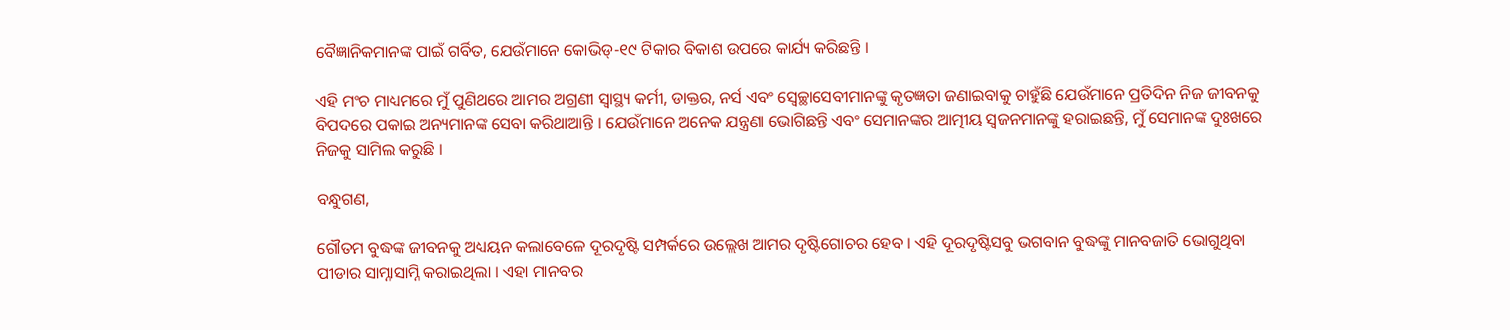ବୈଜ୍ଞାନିକମାନଙ୍କ ପାଇଁ ଗର୍ବିତ, ଯେଉଁମାନେ କୋଭିଡ୍‌-୧୯ ଟିକାର ବିକାଶ ଉପରେ କାର୍ଯ୍ୟ କରିଛନ୍ତି ।

ଏହି ମଂଚ ମାଧ୍ୟମରେ ମୁଁ ପୁଣିଥରେ ଆମର ଅଗ୍ରଣୀ ସ୍ୱାସ୍ଥ୍ୟ କର୍ମୀ, ଡାକ୍ତର, ନର୍ସ ଏବଂ ସ୍ୱେଚ୍ଛାସେବୀମାନଙ୍କୁ କୃତଜ୍ଞତା ଜଣାଇବାକୁ ଚାହୁଁଛି ଯେଉଁମାନେ ପ୍ରତିଦିନ ନିଜ ଜୀବନକୁ ବିପଦରେ ପକାଇ ଅନ୍ୟମାନଙ୍କ ସେବା କରିଥାଆନ୍ତି । ଯେଉଁମାନେ ଅନେକ ଯନ୍ତ୍ରଣା ଭୋଗିଛନ୍ତି ଏବଂ ସେମାନଙ୍କର ଆତ୍ମୀୟ ସ୍ୱଜନମାନଙ୍କୁ ହରାଇଛନ୍ତି, ମୁଁ ସେମାନଙ୍କ ଦୁଃଖରେ ନିଜକୁ ସାମିଲ କରୁଛି ।

ବନ୍ଧୁଗଣ,

ଗୌତମ ବୁଦ୍ଧଙ୍କ ଜୀବନକୁ ଅଧ୍ୟୟନ କଲାବେଳେ ଦୂରଦୃଷ୍ଟି ସମ୍ପର୍କରେ ଉଲ୍ଲେଖ ଆମର ଦୃଷ୍ଟିଗୋଚର ହେବ । ଏହି ଦୂରଦୃଷ୍ଟିସବୁ ଭଗବାନ ବୁଦ୍ଧଙ୍କୁ ମାନବଜାତି ଭୋଗୁଥିବା ପୀଡାର ସାମ୍ନାସାମ୍ନି କରାଇଥିଲା । ଏହା ମାନବର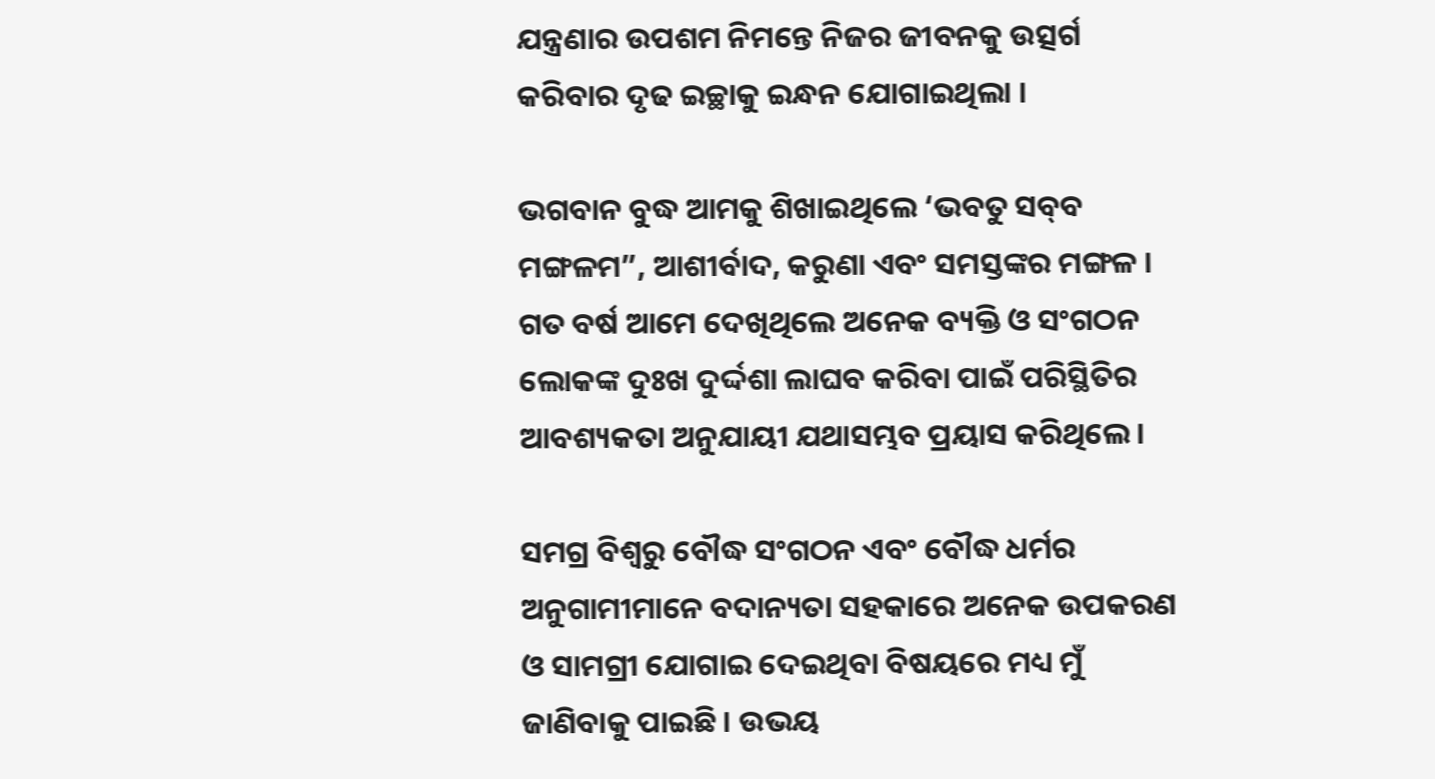ଯନ୍ତ୍ରଣାର ଉପଶମ ନିମନ୍ତେ ନିଜର ଜୀବନକୁ ଉତ୍ସର୍ଗ କରିବାର ଦୃଢ ଇଚ୍ଛାକୁ ଇନ୍ଧନ ଯୋଗାଇଥିଲା ।

ଭଗବାନ ବୁଦ୍ଧ ଆମକୁ ଶିଖାଇଥିଲେ ‘ଭବତୁ ସବ୍‌ବ ମଙ୍ଗଳମ”, ଆଶୀର୍ବାଦ, କରୁଣା ଏବଂ ସମସ୍ତଙ୍କର ମଙ୍ଗଳ । ଗତ ବର୍ଷ ଆମେ ଦେଖିଥିଲେ ଅନେକ ବ୍ୟକ୍ତି ଓ ସଂଗଠନ ଲୋକଙ୍କ ଦୁଃଖ ଦୁର୍ଦ୍ଦଶା ଲାଘବ କରିବା ପାଇଁ ପରିସ୍ଥିତିର ଆବଶ୍ୟକତା ଅନୁଯାୟୀ ଯଥାସମ୍ଭବ ପ୍ରୟାସ କରିଥିଲେ ।

ସମଗ୍ର ବିଶ୍ୱରୁ ବୌଦ୍ଧ ସଂଗଠନ ଏବଂ ବୌଦ୍ଧ ଧର୍ମର ଅନୁଗାମୀମାନେ ବଦାନ୍ୟତା ସହକାରେ ଅନେକ ଉପକରଣ ଓ ସାମଗ୍ରୀ ଯୋଗାଇ ଦେଇଥିବା ବିଷୟରେ ମଧ୍ୟ ମୁଁ ଜାଣିବାକୁ ପାଇଛି । ଉଭୟ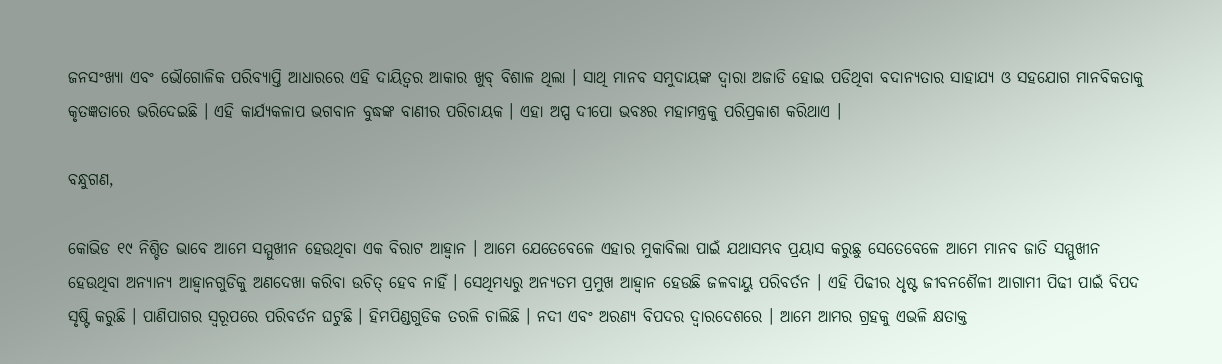ଜନସଂଖ୍ୟା ଏବଂ ଭୌଗୋଳିକ ପରିବ୍ୟାପ୍ତି ଆଧାରରେ ଏହି ଦାୟିତ୍ୱର ଆକାର ଖୁବ୍ ବିଶାଳ ଥିଲା । ସାଥି ମାନବ ସମୁଦାୟଙ୍କ ଦ୍ୱାରା ଅଜାଡି ହୋଇ ପଡିଥିବା ବଦାନ୍ୟତାର ସାହାଯ୍ୟ ଓ ସହଯୋଗ ମାନବିକତାକୁ କୃତଜ୍ଞତାରେ ଭରିଦେଇଛି । ଏହି କାର୍ଯ୍ୟକଳାପ ଭଗବାନ ବୁଦ୍ଧଙ୍କ ବାଣୀର ପରିଚାୟକ । ଏହା ଅପ୍ପ ଦୀପୋ ଭବଃର ମହାମନ୍ତ୍ରକୁ ପରିପ୍ରକାଶ କରିଥାଏ ।

ବନ୍ଧୁଗଣ,

କୋଭିଡ ୧୯ ନିଶ୍ଚିତ ଭାବେ ଆମେ ସମ୍ମୁଖୀନ ହେଉଥିବା ଏକ ବିରାଟ ଆହ୍ୱାନ । ଆମେ ଯେତେବେଳେ ଏହାର ମୁକାବିଲା ପାଇଁ ଯଥାସମ୍ଭବ ପ୍ରୟାସ କରୁଛୁ ସେତେବେଳେ ଆମେ ମାନବ ଜାତି ସମ୍ମୁଖୀନ ହେଉଥିବା ଅନ୍ୟାନ୍ୟ ଆହ୍ୱାନଗୁଡିକୁ ଅଣଦେଖା କରିବା ଉଚିତ୍ ହେବ ନାହିଁ । ସେଥିମଧ୍ୟରୁ ଅନ୍ୟତମ ପ୍ରମୁଖ ଆହ୍ୱାନ ହେଉଛି ଜଳବାୟୁ ପରିବର୍ତନ । ଏହି ପିଢୀର ଧୃଷ୍ଟ ଜୀବନଶୈଳୀ ଆଗାମୀ ପିଢୀ ପାଇଁ ବିପଦ ସୃଷ୍ଟି କରୁଛି । ପାଣିପାଗର ସ୍ୱରୂପରେ ପରିବର୍ତନ ଘଟୁଛି । ହିମପିଣ୍ଡଗୁଡିକ ତରଳି ଚାଲିଛି । ନଦୀ ଏବଂ ଅରଣ୍ୟ ବିପଦର ଦ୍ୱାରଦେଶରେ । ଆମେ ଆମର ଗ୍ରହକୁ ଏଭଳି କ୍ଷତାକ୍ତ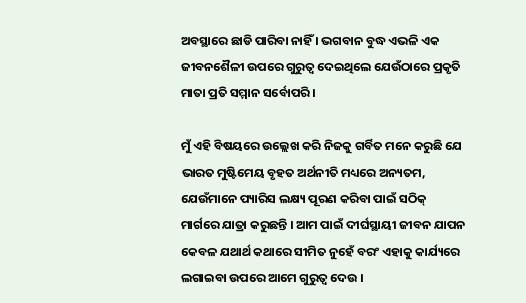ଅବସ୍ଥାରେ ଛାଡି ପାରିବା ନାହିଁ । ଭଗବାନ ବୁଦ୍ଧ ଏଭଳି ଏକ ଜୀବନଶୈଳୀ ଉପରେ ଗୁରୁତ୍ୱ ଦେଇଥିଲେ ଯେଉଁଠାରେ ପ୍ରକୃତି ମାତା ପ୍ରତି ସମ୍ମାନ ସର୍ବୋପରି ।

ମୁଁ ଏହି ବିଷୟରେ ଉଲ୍ଲେଖ କରି ନିଜକୁ ଗର୍ବିତ ମନେ କରୁଛି ଯେ ଭାରତ ମୁଷ୍ଟିମେୟ ବୃହତ ଅର୍ଥନୀତି ମଧ୍ୟରେ ଅନ୍ୟତମ, ଯେଉଁମାନେ ପ୍ୟାରିସ ଲକ୍ଷ୍ୟ ପୂରଣ କରିବା ପାଇଁ ସଠିକ୍ ମାର୍ଗରେ ଯାତ୍ରା କରୁଛନ୍ତି । ଆମ ପାଇଁ ଦୀର୍ଘସ୍ଥାୟୀ ଜୀବନ ଯାପନ କେବଳ ଯଥାର୍ଥ କଥାରେ ସୀମିତ ନୁହେଁ ବରଂ ଏହାକୁ କାର୍ଯ୍ୟରେ ଲଗାଇବା ଉପରେ ଆମେ ଗୁରୁତ୍ୱ ଦେଉ ।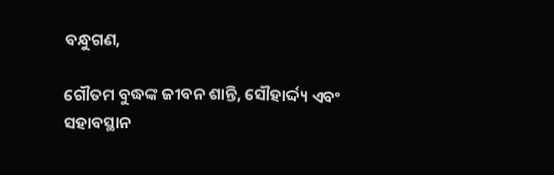ବନ୍ଧୁଗଣ,

ଗୌତମ ବୁଦ୍ଧଙ୍କ ଜୀବନ ଶାନ୍ତି, ସୌହାର୍ଦ୍ଦ୍ୟ ଏବଂ ସହାବସ୍ଥାନ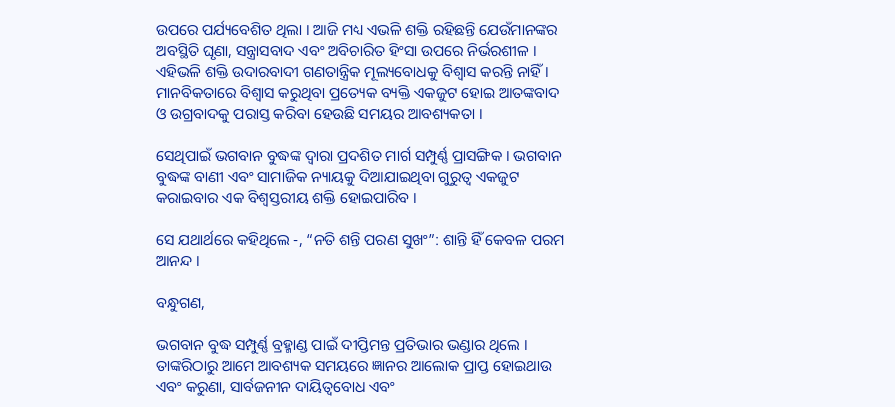ଉପରେ ପର୍ଯ୍ୟବେଶିତ ଥିଲା । ଆଜି ମଧ୍ୟ ଏଭଳି ଶକ୍ତି ରହିଛନ୍ତି ଯେଉଁମାନଙ୍କର ଅବସ୍ଥିତି ଘୃଣା, ସନ୍ତ୍ରାସବାଦ ଏବଂ ଅବିଚାରିତ ହିଂସା ଉପରେ ନିର୍ଭରଶୀଳ । ଏହିଭଳି ଶକ୍ତି ଉଦାରବାଦୀ ଗଣତାନ୍ତ୍ରିକ ମୂଲ୍ୟବୋଧକୁ ବିଶ୍ୱାସ କରନ୍ତି ନାହିଁ । ମାନବିକତାରେ ବିଶ୍ୱାସ କରୁଥିବା ପ୍ରତ୍ୟେକ ବ୍ୟକ୍ତି ଏକଜୁଟ ହୋଇ ଆତଙ୍କବାଦ ଓ ଉଗ୍ରବାଦକୁ ପରାସ୍ତ କରିବା ହେଉଛି ସମୟର ଆବଶ୍ୟକତା ।

ସେଥିପାଇଁ ଭଗବାନ ବୁଦ୍ଧଙ୍କ ଦ୍ୱାରା ପ୍ରଦଶିତ ମାର୍ଗ ସମ୍ପୁର୍ଣ୍ଣ ପ୍ରାସଙ୍ଗିକ । ଭଗବାନ ବୁଦ୍ଧଙ୍କ ବାଣୀ ଏବଂ ସାମାଜିକ ନ୍ୟାୟକୁ ଦିଆଯାଇଥିବା ଗୁରୁତ୍ୱ ଏକଜୁଟ କରାଇବାର ଏକ ବିଶ୍ୱସ୍ତରୀୟ ଶକ୍ତି ହୋଇପାରିବ ।

ସେ ଯଥାର୍ଥରେ କହିଥିଲେ -, “ନତି ଶନ୍ତି ପରଣ ସୁଖଂ”: ଶାନ୍ତି ହିଁ କେବଳ ପରମ ଆନନ୍ଦ ।

ବନ୍ଧୁଗଣ,

ଭଗବାନ ବୁଦ୍ଧ ସମ୍ପୁର୍ଣ୍ଣ ବ୍ରହ୍ମାଣ୍ଡ ପାଇଁ ଦୀପ୍ତିମନ୍ତ ପ୍ରତିଭାର ଭଣ୍ଡାର ଥିଲେ । ତାଙ୍କରିଠାରୁ ଆମେ ଆବଶ୍ୟକ ସମୟରେ ଜ୍ଞାନର ଆଲୋକ ପ୍ରାପ୍ତ ହୋଇଥାଉ ଏବଂ କରୁଣା, ସାର୍ବଜନୀନ ଦାୟିତ୍ୱବୋଧ ଏବଂ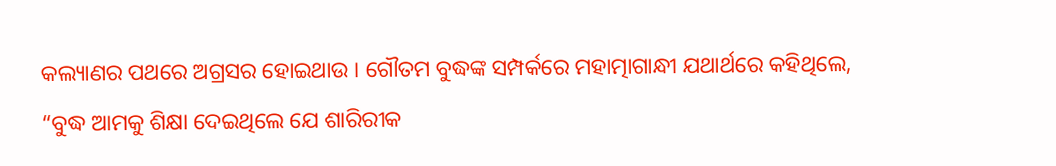କଲ୍ୟାଣର ପଥରେ ଅଗ୍ରସର ହୋଇଥାଉ । ଗୌତମ ବୁଦ୍ଧଙ୍କ ସମ୍ପର୍କରେ ମହାତ୍ମାଗାନ୍ଧୀ ଯଥାର୍ଥରେ କହିଥିଲେ, “ବୁଦ୍ଧ ଆମକୁ ଶିକ୍ଷା ଦେଇଥିଲେ ଯେ ଶାରିରୀକ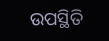ଉପସ୍ଥିତି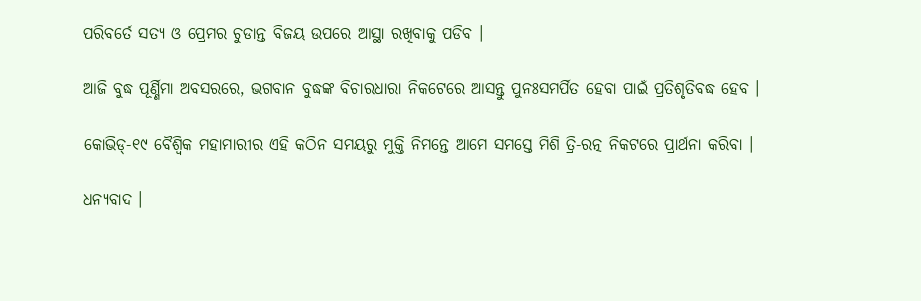ପରିବର୍ତେ ସତ୍ୟ ଓ ପ୍ରେମର ଚୁଡାନ୍ତ ବିଜୟ ଉପରେ ଆସ୍ଥା ରଖିବାକୁ ପଡିବ ।

ଆଜି ବୁଦ୍ଧ ପୂର୍ଣ୍ଣିମା ଅବସରରେ, ଭଗବାନ ବୁଦ୍ଧଙ୍କ ବିଚାରଧାରା ନିକଟେରେ ଆସନ୍ତୁ ପୁନଃସମର୍ପିତ ହେବା ପାଇଁ ପ୍ରତିଶୃତିବଦ୍ଧ ହେବ ।

କୋଭିଡ୍‌-୧୯ ବୈଶ୍ୱିକ ମହାମାରୀର ଏହି କଠିନ ସମୟରୁ ମୁକ୍ତି ନିମନ୍ତେ ଆମେ ସମସ୍ତେ ମିଶି ତ୍ରି-ରତ୍ନ ନିକଟରେ ପ୍ରାର୍ଥନା କରିବା ।

ଧନ୍ୟବାଦ ।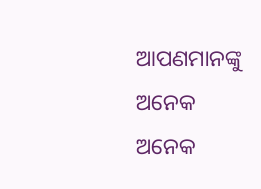ଆପଣମାନଙ୍କୁ ଅନେକ ଅନେକ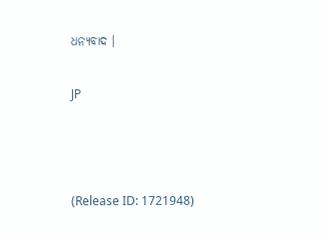ଧନ୍ୟବାଦ ।

JP



(Release ID: 1721948)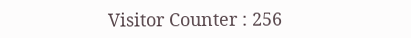Visitor Counter : 256